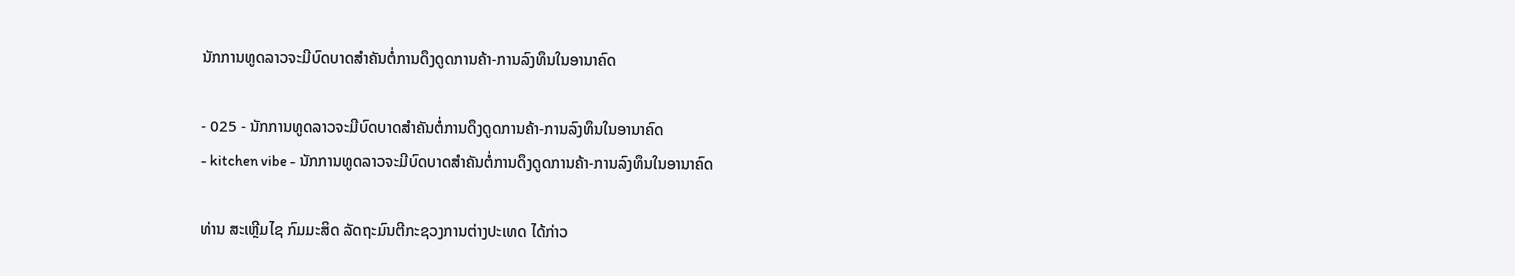ນັກການທູດລາວຈະມີບົດບາດສຳຄັນຕໍ່ການດຶງດູດການຄ້າ-ການລົງທຶນໃນອານາຄົດ

- 025 - ນັກການທູດລາວຈະມີບົດບາດສຳຄັນຕໍ່ການດຶງດູດການຄ້າ-ການລົງທຶນໃນອານາຄົດ
- kitchen vibe - ນັກການທູດລາວຈະມີບົດບາດສຳຄັນຕໍ່ການດຶງດູດການຄ້າ-ການລົງທຶນໃນອານາຄົດ

ທ່ານ ສະເຫຼີມໄຊ ກົມມະສິດ ລັດຖະມົນຕີກະຊວງການຕ່າງປະເທດ ໄດ້ກ່າວ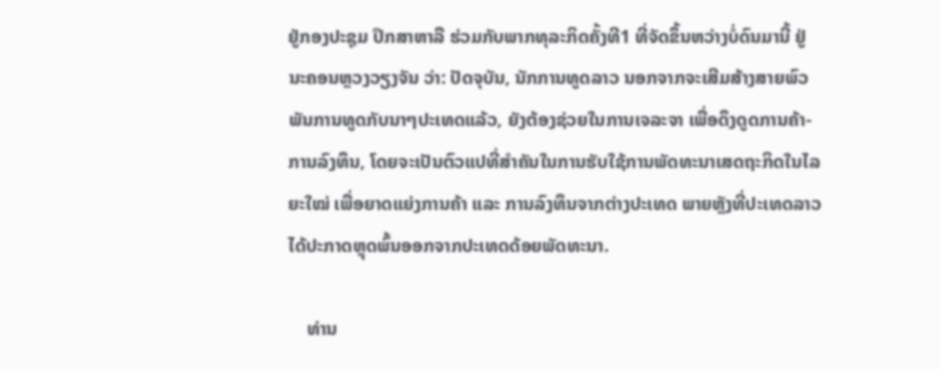ຢູ່ກອງປະຊຸມ ປຶກສາຫາລື ຮ່ວມກັບພາກທຸລະກິດຄັ້ງທີ1 ທີ່ຈັດຂຶ້ນຫວ່າງບໍ່ດົນມານີ້ ຢູ່ ນະຄອນຫຼວງວຽງຈັນ ວ່າ: ປັດຈຸບັນ, ນັກການທູດລາວ ນອກຈາກຈະເສີມສ້າງສາຍພົວພັນການທູດກັບນາໆປະເທດແລ້ວ, ຍັງຕ້ອງຊ່ວຍໃນການເຈລະຈາ ເພື່ອດຶງດູດການຄ້າ-ການລົງທຶນ, ໂດຍຈະເປັນຕົວແປທີ່ສຳຄັນໃນການຮັບໃຊ້ການພັດທະນາເສດຖະກິດໃນໄລຍະໃໝ່ ເພື່ອຍາດແຍ່ງການຄ້າ ແລະ ການລົງທຶນຈາກຕ່າງປະເທດ ພາຍຫຼັງທີ່ປະເທດລາວ ໄດ້ປະກາດຫຼຸດພົ້ນອອກຈາກປະເທດດ້ອຍພັດທະນາ.

    ທ່ານ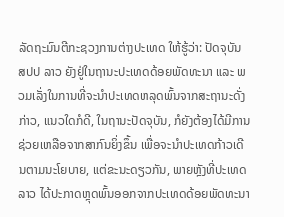ລັດຖະມົນຕີກະຊວງການຕ່າງປະເທດ ໃຫ້ຮູ້ວ່າ: ປັດຈຸບັນ ສປປ ລາວ ຍັງຢູ່ໃນຖານະປະເທດດ້ອຍພັດທະນາ ແລະ ພວມເລັ່ງໃນການທີ່ຈະນຳປະເທດຫລຸດພົ້ນຈາກສະຖານະດັ່ງກ່າວ, ແນວໃດກໍດີ, ໃນຖານະປັດຈຸບັນ, ກໍຍັງຕ້ອງໄດ້ມີການຊ່ວຍເຫລືອຈາກສາກົນຍິ່ງຂຶ້ນ ເພື່ອຈະນຳປະເທດກ້າວເດີນຕາມນະໂຍບາຍ, ແຕ່ຂະນະດຽວກັນ, ພາຍຫຼັງທີ່ປະເທດລາວ ໄດ້ປະກາດຫຼຸດພົ້ນອອກຈາກປະເທດດ້ອຍພັດທະນາ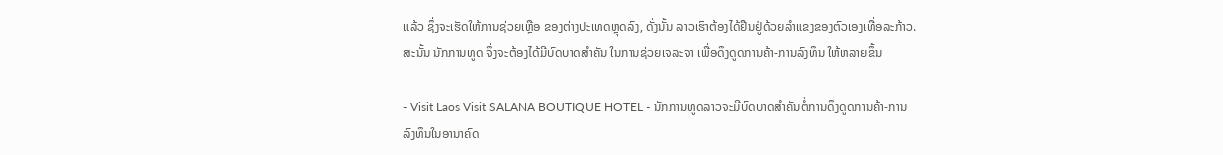ແລ້ວ ຊຶ່ງຈະເຮັດໃຫ້ການຊ່ວຍເຫຼືອ ຂອງຕ່າງປະເທດຫຼຸດລົງ, ດັ່ງນັ້ນ ລາວເຮົາຕ້ອງໄດ້ຢືນຢູ່ດ້ວຍລຳແຂງຂອງຕົວເອງເທື່ອລະກ້າວ. ສະນັ້ນ ນັກການທູດ ຈຶ່ງຈະຕ້ອງໄດ້ມີບົດບາດສຳຄັນ ໃນການຊ່ວຍເຈລະຈາ ເພື່ອດຶງດູດການຄ້າ-ການລົງທຶນ ໃຫ້ຫລາຍຂຶ້ນ

- Visit Laos Visit SALANA BOUTIQUE HOTEL - ນັກການທູດລາວຈະມີບົດບາດສຳຄັນຕໍ່ການດຶງດູດການຄ້າ-ການລົງທຶນໃນອານາຄົດ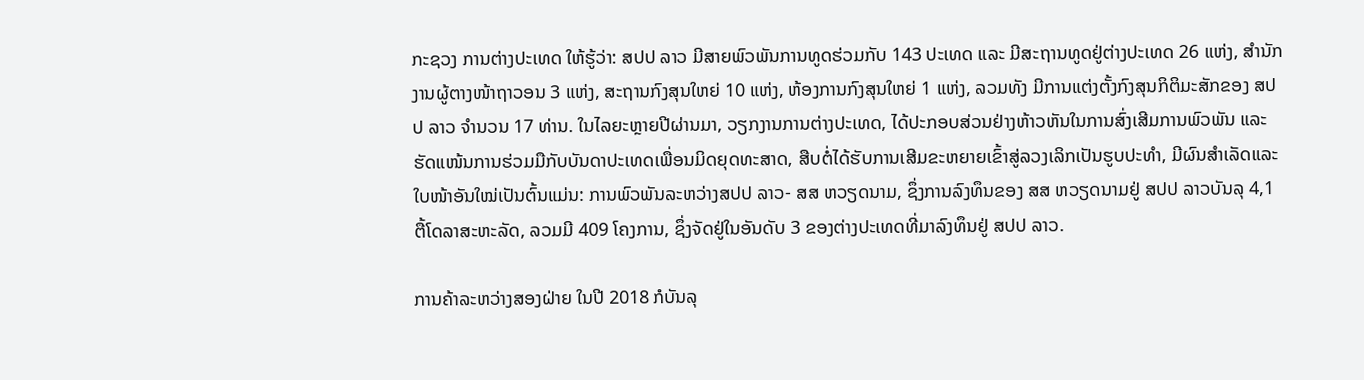ກະຊວງ ການຕ່າງປະເທດ ໃຫ້ຮູ້ວ່າ: ສປປ ລາວ ມີສາຍພົວພັນການທູດຮ່ວມກັບ 143 ປະເທດ ແລະ ມີສະຖານທູດຢູ່ຕ່າງປະເທດ 26 ແຫ່ງ, ສຳນັກງານຜູ້ຕາງໜ້າຖາວອນ 3 ແຫ່ງ, ສະຖານກົງສຸນໃຫຍ່ 10 ແຫ່ງ, ຫ້ອງການກົງສຸນໃຫຍ່ 1 ແຫ່ງ, ລວມທັງ ມີການແຕ່ງຕັ້ງກົງສຸນກິຕິມະສັກຂອງ ສປປ ລາວ ຈໍານວນ 17 ທ່ານ. ໃນໄລຍະຫຼາຍປີຜ່ານມາ, ວຽກງານການຕ່າງປະເທດ, ໄດ້ປະກອບສ່ວນຢ່າງຫ້າວຫັນໃນການສົ່ງເສີມການພົວພັນ ແລະ ຮັດແໜ້ນການຮ່ວມມືກັບບັນດາປະເທດເພື່ອນມິດຍຸດທະສາດ, ສືບຕໍ່ໄດ້ຮັບການເສີມຂະຫຍາຍເຂົ້າສູ່ລວງເລິກເປັນຮູບປະທຳ, ມີຜົນສໍາເລັດແລະໃບໜ້າອັນໃໝ່ເປັນຕົ້ນແມ່ນ: ການພົວພັນລະຫວ່າງສປປ ລາວ- ສສ ຫວຽດນາມ, ຊຶ່ງການລົງທຶນຂອງ ສສ ຫວຽດນາມຢູ່ ສປປ ລາວບັນລຸ 4,1 ຕື້ໂດລາສະຫະລັດ, ລວມມີ 409 ໂຄງການ, ຊຶ່ງຈັດຢູ່ໃນອັນດັບ 3 ຂອງຕ່າງປະເທດທີ່ມາລົງທຶນຢູ່ ສປປ ລາວ.

ການຄ້າລະຫວ່າງສອງຝ່າຍ ໃນປີ 2018 ກໍບັນລຸ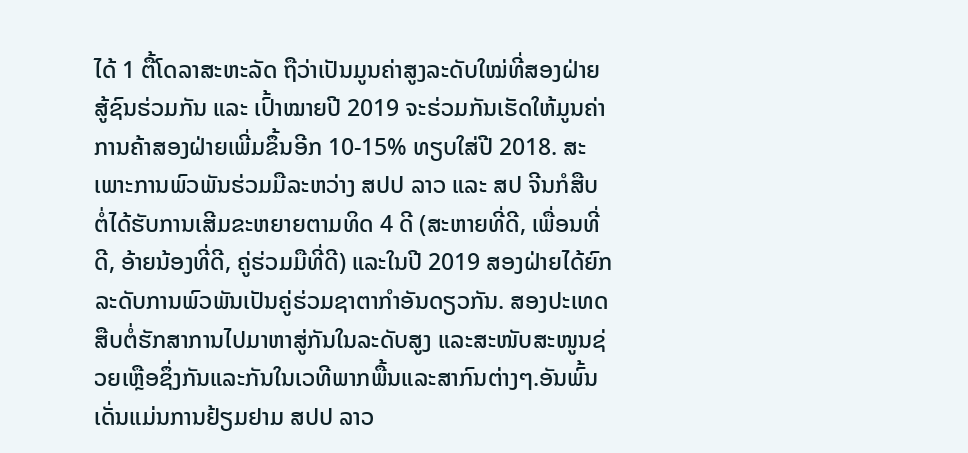ໄດ້ 1 ຕື້ໂດລາສະຫະລັດ ຖືວ່າເປັນມູນຄ່າສູງລະດັບໃໝ່ທີ່ສອງຝ່າຍສູ້ຊົນຮ່ວມກັນ ແລະ ເປົ້າໝາຍປີ 2019 ຈະຮ່ວມກັນເຮັດໃຫ້ມູນຄ່າການຄ້າສອງຝ່າຍເພີ່ມຂຶ້ນອີກ 10-15% ທຽບໃສ່ປີ 2018. ສະເພາະການພົວພັນຮ່ວມມືລະຫວ່າງ ສປປ ລາວ ແລະ ສປ ຈີນກໍສືບຕໍ່ໄດ້ຮັບການເສີມຂະຫຍາຍຕາມທິດ 4 ດີ (ສະຫາຍທີ່ດີ, ເພື່ອນທີ່ດີ, ອ້າຍນ້ອງທີ່ດີ, ຄູ່ຮ່ວມມືທີ່ດີ) ແລະໃນປີ 2019 ສອງຝ່າຍໄດ້ຍົກລະດັບການພົວພັນເປັນຄູ່ຮ່ວມຊາຕາກໍາອັນດຽວກັນ. ສອງປະເທດສືບຕໍ່ຮັກສາການໄປມາຫາສູ່ກັນໃນລະດັບສູງ ແລະສະໜັບສະໜູນຊ່ວຍເຫຼືອຊຶ່ງກັນແລະກັນໃນເວທີພາກພື້ນແລະສາກົນຕ່າງໆ.ອັນພົ້ນເດັ່ນແມ່ນການຢ້ຽມຢາມ ສປປ ລາວ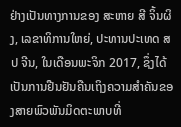ຢ່າງເປັນທາງການຂອງ ສະຫາຍ ສີ ຈິ້ນຜິງ, ເລຂາທິການໃຫຍ່, ປະທານປະເທດ ສປ ຈີນ, ໃນເດືອນພະຈິກ 2017, ຊຶ່ງໄດ້ເປັນການຢືນຢັນຄືນເຖິງຄວາມສຳຄັນຂອງສາຍພົວພັນມິດຕະພາບທີ່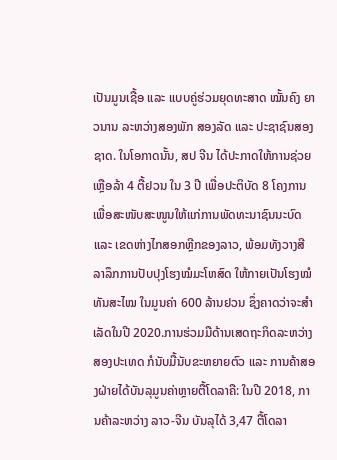ເປັນມູນເຊື້ອ ແລະ ແບບຄູ່ຮ່ວມຍຸດທະສາດ ໝັ້ນຄົງ ຍາວນານ ລະຫວ່າງສອງພັກ ສອງລັດ ແລະ ປະຊາຊົນສອງຊາດ. ໃນໂອກາດນັ້ນ, ສປ ຈີນ ໄດ້ປະກາດໃຫ້ການຊ່ວຍເຫຼືອລ້າ 4 ຕື້ຢວນ ໃນ 3 ປີ ເພື່ອປະຕິບັດ 8 ໂຄງການ ເພື່ອສະໜັບສະໜູນໃຫ້ແກ່ການພັດທະນາຊົນນະບົດ ແລະ ເຂດຫ່າງໄກສອກຫຼີກຂອງລາວ, ພ້ອມທັງວາງສີລາລຶກການປັບປຸງໂຮງໝໍມະໂຫສົດ ໃຫ້ກາຍເປັນໂຮງໝໍທັນສະໄໝ ໃນມູນຄ່າ 600 ລ້ານຢວນ ຊຶ່ງຄາດວ່າຈະສໍາເລັດໃນປີ 2020.ການຮ່ວມມືດ້ານເສດຖະກິດລະຫວ່າງສອງປະເທດ ກໍນັບມື້ນັບຂະຫຍາຍຕົວ ແລະ ການຄ້າສອງຝ່າຍໄດ້ບັນລຸມູນຄ່າຫຼາຍຕື້ໂດລາຄື: ໃນປີ 2018, ການຄ້າລະຫວ່າງ ລາວ-ຈີນ ບັນລຸໄດ້ 3,47 ຕື້ໂດລາ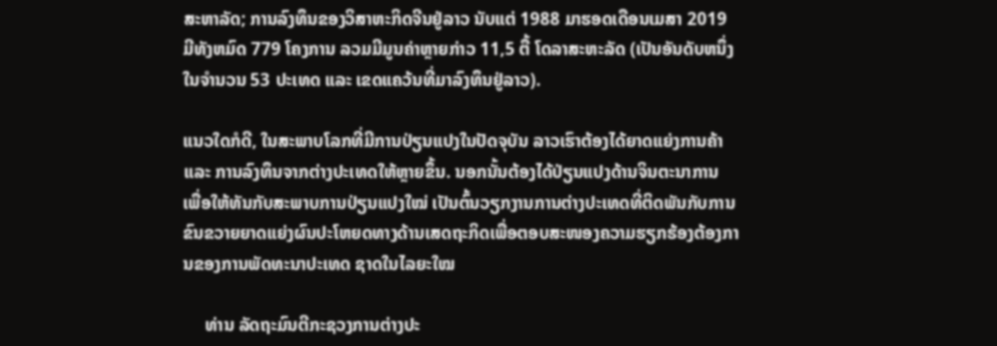ສະຫາລັດ; ການລົງທຶນຂອງວິສາຫະກິດຈີນຢູ່ລາວ ນັບແຕ່ 1988 ມາຮອດເດືອນເມສາ 2019 ມີທັງຫມົດ 779 ໂຄງການ ລວມມີມູນຄ່າຫຼາຍກ່າວ 11,5 ຕື້ ໂດລາສະຫະລັດ (ເປັນອັນດັບຫນຶ່ງໃນຈໍານວນ 53 ປະເທດ ແລະ ເຂດແຄວ້ນທີ່ມາລົງທຶນຢູ່ລາວ).

ແນວໃດກໍດີ, ໃນສະພາບໂລກທີ່ມີການປ່ຽນແປງໃນປັດຈຸບັນ ລາວເຮົາຕ້ອງໄດ້ຍາດແຍ່ງການຄ້າ ແລະ ການລົງທຶນຈາກຕ່າງປະເທດໃຫ້ຫຼາຍຂຶ້ນ. ນອກນັ້ນຕ້ອງໄດ້ປ່ຽນແປງດ້ານຈິນຕະນາການ ເພື່ອໃຫ້ທັນກັບສະພາບການປ່ຽນແປງໃໝ່ ເປັນຕົ້ນວຽກງານການຕ່າງປະເທດທີ່ຕິດພັນກັບການຂົນຂວາຍຍາດແຍ່ງຜົນປະໂຫຍດທາງດ້ານເສດຖະກິດເພື່ອຕອບສະໜອງຄວາມຮຽກຮ້ອງຕ້ອງການຂອງການພັດທະນາປະເທດ ຊາດໃນໄລຍະໃໝ

     ທ່ານ ລັດຖະມົນຕີກະຊວງການຕ່າງປະ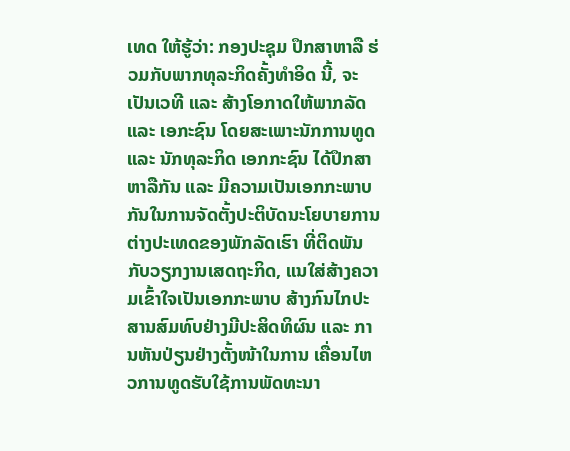ເທດ ໃຫ້ຮູ້ວ່າ: ກອງປະຊຸມ ປຶກສາຫາລື ຮ່ວມກັບພາກທຸລະກິດຄັ້ງທຳອິດ ນີ້, ຈະເປັນເວທີ ແລະ ສ້າງໂອກາດໃຫ້ພາກລັດ ແລະ ເອກະຊົນ ໂດຍສະເພາະນັກການທູດ ແລະ ນັກທຸລະກິດ ເອກກະຊົນ ໄດ້ປຶກສາຫາລືກັນ ແລະ ມີຄວາມເປັນເອກກະພາບກັນໃນການຈັດຕັ້ງປະຕິບັດນະໂຍບາຍການຕ່າງປະເທດຂອງພັກລັດເຮົາ ທີ່ຕິດພັນກັບວຽກງານເສດຖະກິດ, ແນໃສ່ສ້າງຄວາມເຂົ້າໃຈເປັນເອກກະພາບ ສ້າງກົນໄກປະສານສົມທົບຢ່າງມີປະສິດທິຜົນ ແລະ ການຫັນປ່ຽນຢ່າງຕັ້ງໜ້າໃນການ ເຄື່ອນໄຫວການທູດຮັບໃຊ້ການພັດທະນາ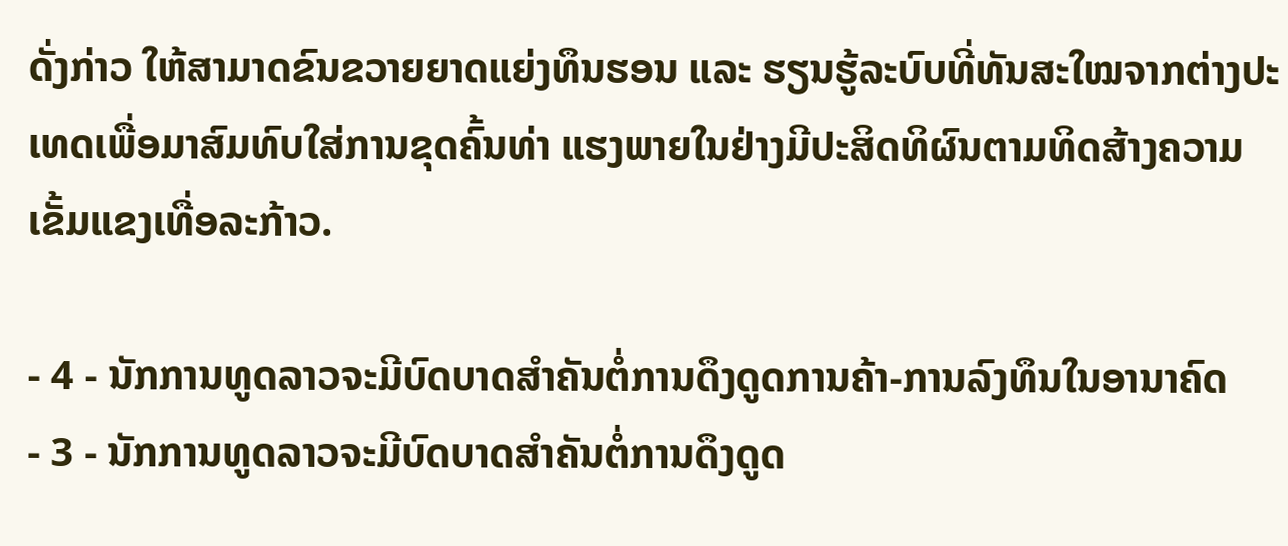ດັ່ງກ່າວ ໃຫ້ສາມາດຂົນຂວາຍຍາດແຍ່ງທຶນຮອນ ແລະ ຮຽນຮູ້ລະບົບທີ່ທັນສະໃໝຈາກຕ່າງປະເທດເພື່ອມາສົມທົບໃສ່ການຂຸດຄົ້ນທ່າ ແຮງພາຍໃນຢ່າງມີປະສິດທິຜົນຕາມທິດສ້າງຄວາມເຂັ້ມແຂງເທື່ອລະກ້າວ.

- 4 - ນັກການທູດລາວຈະມີບົດບາດສຳຄັນຕໍ່ການດຶງດູດການຄ້າ-ການລົງທຶນໃນອານາຄົດ
- 3 - ນັກການທູດລາວຈະມີບົດບາດສຳຄັນຕໍ່ການດຶງດູດ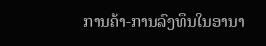ການຄ້າ-ການລົງທຶນໃນອານາ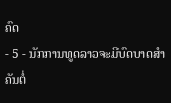ຄົດ
- 5 - ນັກການທູດລາວຈະມີບົດບາດສຳຄັນຕໍ່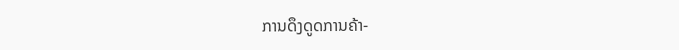ການດຶງດູດການຄ້າ-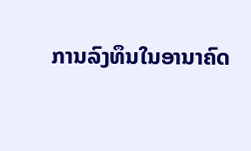ການລົງທຶນໃນອານາຄົດ